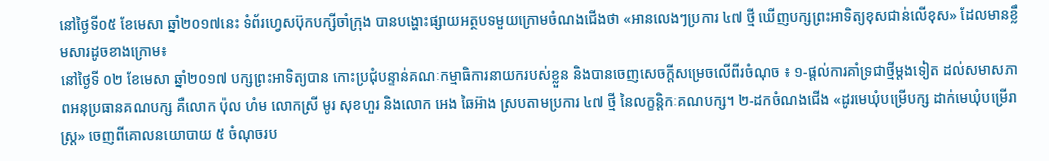នៅថ្ងៃទី០៥ ខែមេសា ឆ្នាំ២០១៧នេះ ទំព័រហ្វេសប៊ុកបក្សីចាំក្រុង បានបង្ហោះផ្សាយអត្ថបទមួយក្រោមចំណងជើងថា «អានលេងៗប្រការ ៤៧ ថ្មី ឃើញបក្សព្រះអាទិត្យខុសជាន់លើខុស» ដែលមានខ្លឹមសារដូចខាងក្រោម៖
នៅថ្ងៃទី ០២ ខែមេសា ឆ្នាំ២០១៧ បក្សព្រះអាទិត្យបាន កោះប្រជុំបន្ទាន់គណៈកម្មាធិការនាយករបស់ខ្លួន និងបានចេញសេចក្តីសម្រេចលើពីរចំណុច ៖ ១-ផ្តល់ការគាំទ្រជាថ្មីម្តងទៀត ដល់សមាសភាពអនុប្រធានគណបក្ស គឺលោក ប៉ុល ហំម លោកស្រី មូរ សុខហួរ និងលោក អេង ឆៃអ៊ាង ស្របតាមប្រការ ៤៧ ថ្មី នៃលក្ខន្តិកៈគណបក្ស។ ២-ដកចំណងជើង «ដូរមេឃុំបម្រើបក្ស ដាក់មេឃុំបម្រើរាស្រ្ត» ចេញពីគោលនយោបាយ ៥ ចំណុចរប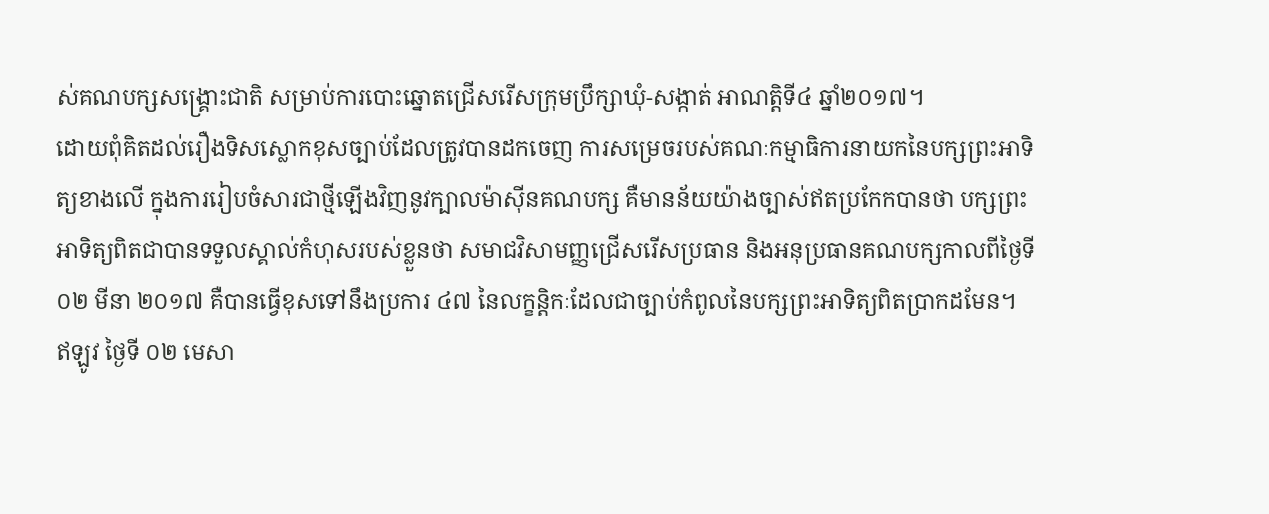ស់គណបក្សសង្រ្គោះជាតិ សម្រាប់ការបោះឆ្នោតជ្រើសរើសក្រុមប្រឹក្សាឃុំ-សង្កាត់ អាណត្តិទី៤ ឆ្នាំ២០១៧។
ដោយពុំគិតដល់រឿងទិសស្លោកខុសច្បាប់ដែលត្រូវបានដកចេញ ការសម្រេចរបស់គណៈកម្មាធិការនាយកនៃបក្សព្រះអាទិត្យខាងលើ ក្នុងការរៀបចំសារជាថ្មីឡើងវិញនូវក្បាលម៉ាស៊ីនគណបក្ស គឺមានន័យយ៉ាងច្បាស់ឥតប្រកែកបានថា បក្សព្រះអាទិត្យពិតជាបានទទួលស្គាល់កំហុសរបស់ខ្លួនថា សមាជវិសាមញ្ញជ្រើសរើសប្រធាន និងអនុប្រធានគណបក្សកាលពីថ្ងៃទី ០២ មីនា ២០១៧ គឺបានធ្វើខុសទៅនឹងប្រការ ៤៧ នៃលក្ខន្តិកៈដែលជាច្បាប់កំពូលនៃបក្សព្រះអាទិត្យពិតប្រាកដមែន។
ឥឡូវ ថ្ងៃទី ០២ មេសា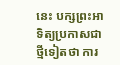នេះ បក្សព្រះអាទិត្យប្រកាសជាថ្មីទៀតថា ការ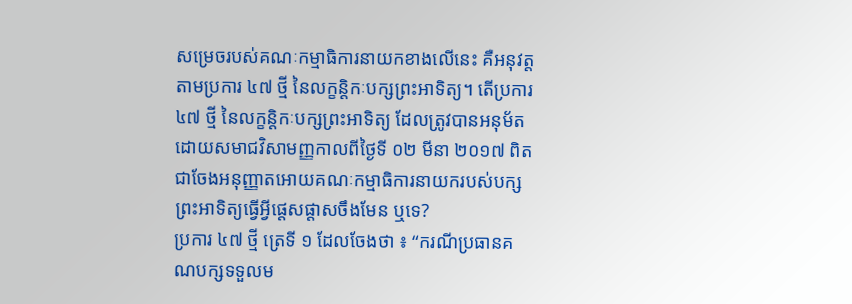សម្រេចរបស់គណៈកម្មាធិការនាយកខាងលើនេះ គឺអនុវត្តតាមប្រការ ៤៧ ថ្មី នៃលក្ខន្តិកៈបក្សព្រះអាទិត្យ។ តើប្រការ ៤៧ ថ្មី នៃលក្ខន្តិកៈបក្សព្រះអាទិត្យ ដែលត្រូវបានអនុម័តដោយសមាជវិសាមញ្ញកាលពីថ្ងៃទី ០២ មីនា ២០១៧ ពិតជាចែងអនុញ្ញាតអោយគណៈកម្មាធិការនាយករបស់បក្សព្រះអាទិត្យធ្វើអ្វីផ្តេសផ្តាសចឹងមែន ឬទេ?
ប្រការ ៤៧ ថ្មី ត្រេទី ១ ដែលចែងថា ៖ “ករណីប្រធានគណបក្សទទួលម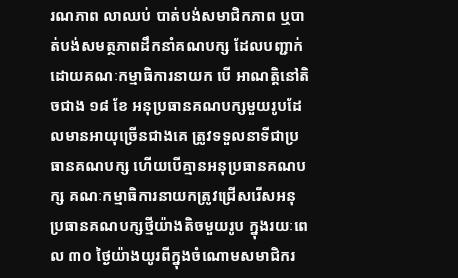រណភាព លាឈប់ បាត់បង់សមាជិកភាព ឬបាត់បង់សមត្ថភាពដឹកនាំគណបក្ស ដែលបញ្ជាក់ដោយគណៈកម្មាធិការនាយក បើ អាណត្តិនៅតិចជាង ១៨ ខែ អនុប្រធានគណបក្សមួយរូបដែលមានអាយុច្រើនជាងគេ ត្រូវទទួលនាទីជាប្រធានគណបក្ស ហើយបើគ្មានអនុប្រធានគណបក្ស គណៈកម្មាធិការនាយកត្រូវជ្រើសរើសអនុប្រធានគណបក្សថ្មីយ៉ាងតិចមួយរូប ក្នុងរយៈពេល ៣០ ថ្ងៃយ៉ាងយូរពីក្នុងចំណោមសមាជិករ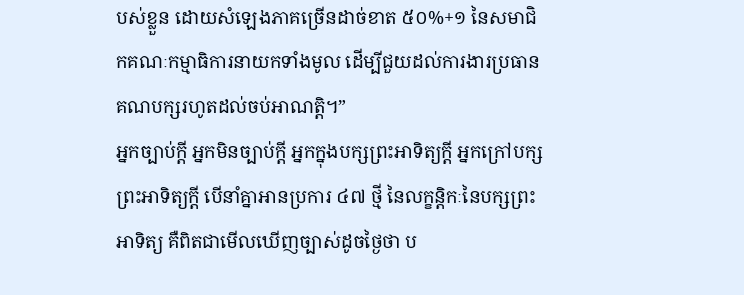បស់ខ្លួន ដោយសំឡេងភាគច្រើនដាច់ខាត ៥០%+១ នៃសមាជិកគណៈកម្មាធិការនាយកទាំងមូល ដើម្បីជួយដល់ការងារប្រធានគណបក្សរហូតដល់ចប់អាណត្តិ។”
អ្នកច្បាប់ក្តី អ្នកមិនច្បាប់ក្តី អ្នកក្នុងបក្សព្រះអាទិត្យក្តី អ្នកក្រៅបក្សព្រះអាទិត្យក្តី បើនាំគ្នាអានប្រការ ៤៧ ថ្មី នៃលក្ខន្តិកៈនៃបក្សព្រះអាទិត្យ គឺពិតជាមើលឃើញច្បាស់ដូចថ្ងៃថា ប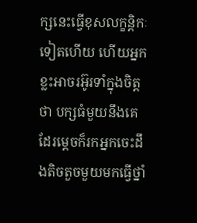ក្សនេះធ្វើខុសលក្ខន្តិកៈទៀតហើយ ហើយអ្នកខ្លះអាចរអ៊ូរទាំក្នុងចិត្តថា បក្សធំមួយនឹងគេដែរម្តេចក៏រកអ្នកចេះដឹងតិចតួចមួយមកធ្វើថ្នាំ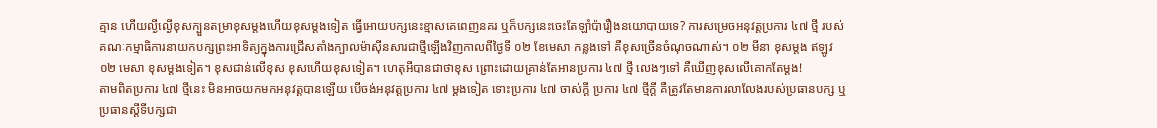គ្មាន ហើយល្ងីល្ងើខុសក្បួនតម្រាខុសម្តងហើយខុសម្តងទៀត ធ្វើអោយបក្សនេះខ្មាសគេពេញនគរ ឬក៏បក្សនេះចេះតែឡាំប៉ារឿងនយោបាយទេ? ការសម្រេចអនុវត្តប្រការ ៤៧ ថ្មី របស់គណៈកម្មាធិការនាយកបក្សព្រះអាទិត្យក្នុងការជ្រើសតាំងក្បាលម៉ាស៊ីនសារជាថ្មីឡើងវិញកាលពីថ្ងៃទី ០២ ខែមេសា កន្លងទៅ គឺខុសច្រើនចំណុចណាស់។ ០២ មីនា ខុសម្តង ឥឡូវ ០២ មេសា ខុសម្តងទៀត។ ខុសជាន់លើខុស ខុសហើយខុសទៀត។ ហេតុអីបានជាថាខុស ព្រោះដោយគ្រាន់តែអានប្រការ ៤៧ ថ្មី លេងៗទៅ គឺឃើញខុសលើគោកតែម្តង!
តាមពិតប្រការ ៤៧ ថ្មីនេះ មិនអាចយកមកអនុវត្តបានឡើយ បើចង់អនុវត្តប្រការ ៤៧ ម្តងទៀត ទោះប្រការ ៤៧ ចាស់ក្តី ប្រការ ៤៧ ថ្មីក្តី គឺត្រូវតែមានការលាលែងរបស់ប្រធានបក្ស ឬប្រធានស្តីទីបក្សជា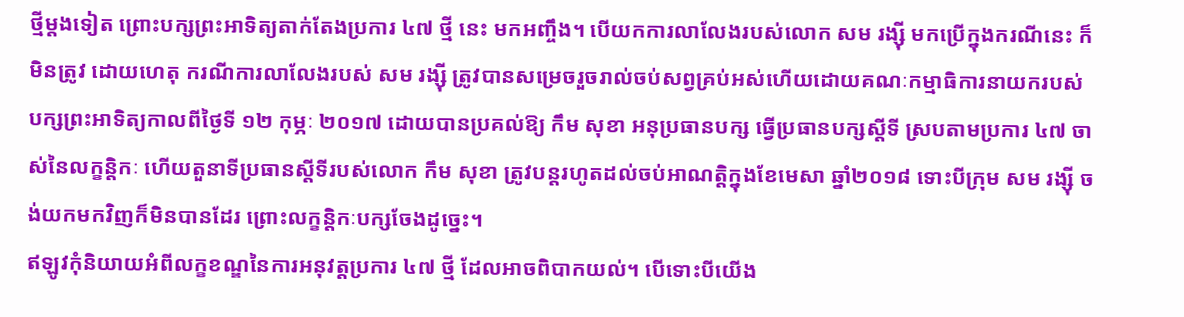ថ្មីម្តងទៀត ព្រោះបក្សព្រះអាទិត្យតាក់តែងប្រការ ៤៧ ថ្មី នេះ មកអញ្ចឹង។ បើយកការលាលែងរបស់លោក សម រង្ស៊ី មកប្រើក្នុងករណីនេះ ក៏មិនត្រូវ ដោយហេតុ ករណីការលាលែងរបស់ សម រង្ស៊ី ត្រូវបានសម្រេចរួចរាល់ចប់សព្វគ្រប់អស់ហើយដោយគណៈកម្មាធិការនាយករបស់បក្សព្រះអាទិត្យកាលពីថ្ងៃទី ១២ កុម្ភៈ ២០១៧ ដោយបានប្រគល់ឱ្យ កឹម សុខា អនុប្រធានបក្ស ធ្វើប្រធានបក្សស្តីទី ស្របតាមប្រការ ៤៧ ចាស់នៃលក្ខន្តិកៈ ហើយតួនាទីប្រធានស្តីទីរបស់លោក កឹម សុខា ត្រូវបន្តរហូតដល់ចប់អាណត្តិក្នុងខែមេសា ឆ្នាំ២០១៨ ទោះបីក្រុម សម រង្ស៊ី ចង់យកមកវិញក៏មិនបានដែរ ព្រោះលក្ខន្តិកៈបក្សចែងដូច្នេះ។
ឥឡូវកុំនិយាយអំពីលក្ខខណ្ឌនៃការអនុវត្តប្រការ ៤៧ ថ្មី ដែលអាចពិបាកយល់។ បើទោះបីយើង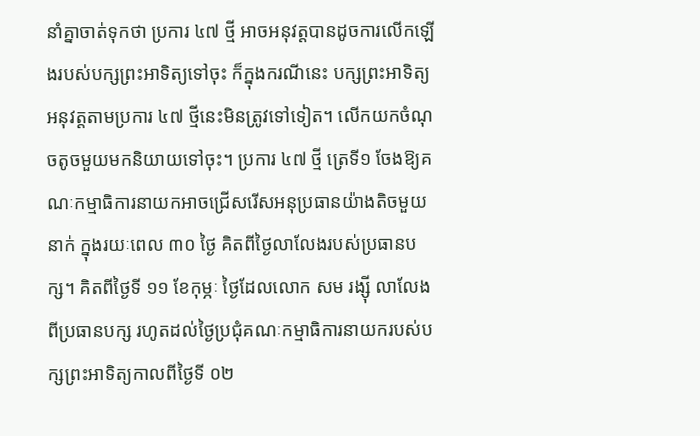នាំគ្នាចាត់ទុកថា ប្រការ ៤៧ ថ្មី អាចអនុវត្តបានដូចការលើកឡើងរបស់បក្សព្រះអាទិត្យទៅចុះ ក៏ក្នុងករណីនេះ បក្សព្រះអាទិត្យអនុវត្តតាមប្រការ ៤៧ ថ្មីនេះមិនត្រូវទៅទៀត។ លើកយកចំណុចតូចមួយមកនិយាយទៅចុះ។ ប្រការ ៤៧ ថ្មី ត្រេទី១ ចែងឱ្យគណៈកម្មាធិការនាយកអាចជ្រើសរើសអនុប្រធានយ៉ាងតិចមួយនាក់ ក្នុងរយៈពេល ៣០ ថ្ងៃ គិតពីថ្ងៃលាលែងរបស់ប្រធានបក្ស។ គិតពីថ្ងៃទី ១១ ខែកុម្ភៈ ថ្ងៃដែលលោក សម រង្ស៊ី លាលែងពីប្រធានបក្ស រហូតដល់ថ្ងៃប្រជុំគណៈកម្មាធិការនាយករបស់បក្សព្រះអាទិត្យកាលពីថ្ងៃទី ០២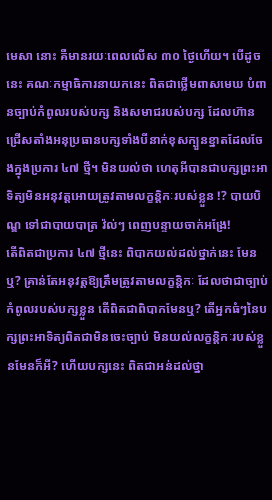មេសា នោះ គឺមានរយៈពេលលើស ៣០ ថ្ងៃហើយ។ បើដូចនេះ គណៈកម្មាធិការនាយកនេះ ពិតជាថ្លើមពាសមេឃ បំពានច្បាប់កំពូលរបស់បក្ស និងសមាជរបស់បក្ស ដែលហ៊ានជ្រើសតាំងអនុប្រធានបក្សទាំងបីនាក់ខុសក្បួនខ្នាតដែលចែងក្នុងប្រការ ៤៧ ថ្មី។ មិនយល់ថា ហេតុអីបានជាបក្សព្រះអាទិត្យមិនអនុវត្តអោយត្រូវតាមលក្ខន្តិកៈរបស់ខ្លួន !? បាយបិណ្ឌ ទៅជាបាយបាត្រ វ៉ល់ៗ ពេញបន្ទាយចាក់អង្រែ!
តើពិតជាប្រការ ៤៧ ថ្មីនេះ ពិបាកយល់ដល់ថ្នាក់នេះ មែនឬ? គ្រាន់តែអនុវត្តឱ្យត្រឹមត្រូវតាមលក្ខន្តិកៈ ដែលថាជាច្បាប់កំពូលរបស់បក្សខ្លួន តើពិតជាពិបាកមែនឬ? តើអ្នកធំៗនៃបក្សព្រះអាទិត្យពិតជាមិនចេះច្បាប់ មិនយល់លក្ខន្តិកៈរបស់ខ្លួនមែនក៏អី? ហើយបក្សនេះ ពិតជាអន់ដល់ថ្នា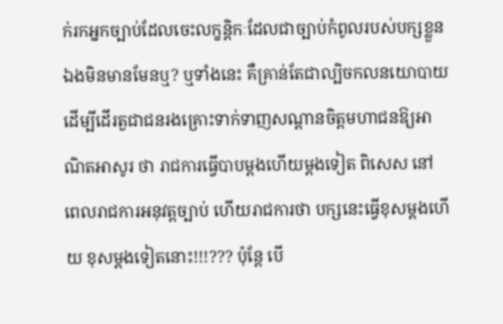ក់រកអ្នកច្បាប់ដែលចេះលក្ខន្តិកៈដែលជាច្បាប់កំពូលរបស់បក្សខ្លួនឯងមិនមានមែនឬ? ឬទាំងនេះ គឺគ្រាន់តែជាល្បិចកលនយោបាយ ដើម្បីដើរតួជាជនរងគ្រោះទាក់ទាញសណ្តានចិត្តមហាជនឱ្យអាណិតអាសូរ ថា រាជការធ្វើបាបម្តងហើយម្តងទៀត ពិសេស នៅពេលរាជការអនុវត្តច្បាប់ ហើយរាជការថា បក្សនេះធ្វើខុសម្តងហើយ ខុសម្តងទៀតនោះ!!!??? ប៉ុន្តែ បើ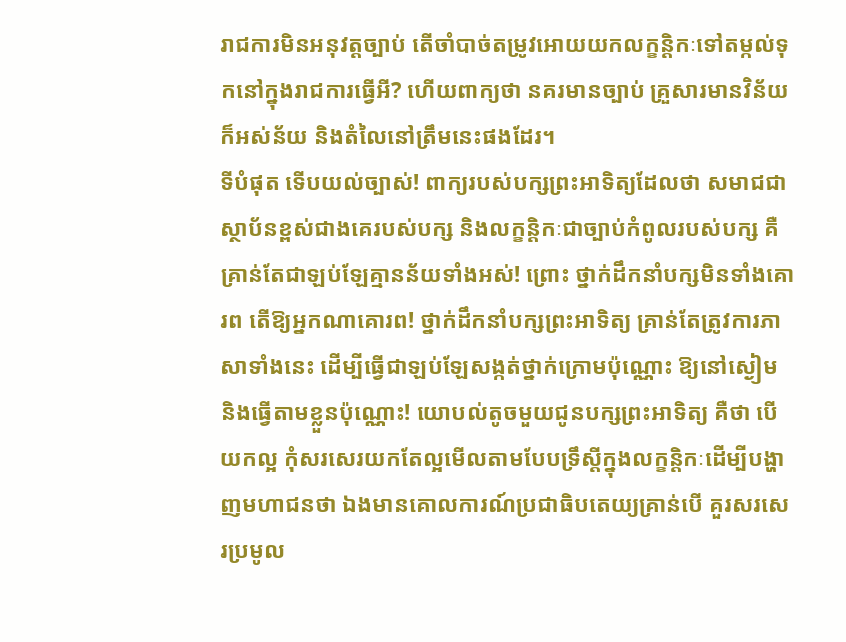រាជការមិនអនុវត្តច្បាប់ តើចាំបាច់តម្រូវអោយយកលក្ខន្តិកៈទៅតម្កល់ទុកនៅក្នុងរាជការធ្វើអី? ហើយពាក្យថា នគរមានច្បាប់ គ្រួសារមានវិន័យ ក៏អស់ន័យ និងតំលៃនៅត្រឹមនេះផងដែរ។
ទីបំផុត ទើបយល់ច្បាស់! ពាក្យរបស់បក្សព្រះអាទិត្យដែលថា សមាជជាស្ថាប័នខ្ពស់ជាងគេរបស់បក្ស និងលក្ខន្តិកៈជាច្បាប់កំពូលរបស់បក្ស គឺគ្រាន់តែជាឡប់ឡែគ្មានន័យទាំងអស់! ព្រោះ ថ្នាក់ដឹកនាំបក្សមិនទាំងគោរព តើឱ្យអ្នកណាគោរព! ថ្នាក់ដឹកនាំបក្សព្រះអាទិត្យ គ្រាន់តែត្រូវការភាសាទាំងនេះ ដើម្បីធ្វើជាឡប់ឡែសង្កត់ថ្នាក់ក្រោមប៉ុណ្ណោះ ឱ្យនៅស្ងៀម និងធ្វើតាមខ្លួនប៉ុណ្ណោះ! យោបល់តូចមួយជូនបក្សព្រះអាទិត្យ គឺថា បើយកល្អ កុំសរសេរយកតែល្អមើលតាមបែបទ្រឹស្តីក្នុងលក្ខន្តិកៈដើម្បីបង្ហាញមហាជនថា ឯងមានគោលការណ៍ប្រជាធិបតេយ្យគ្រាន់បើ គួរសរសេរប្រមូល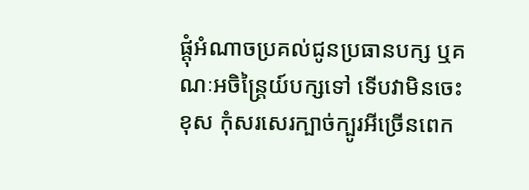ផ្តុំអំណាចប្រគល់ជូនប្រធានបក្ស ឬគណៈអចិន្រ្តៃយ៍បក្សទៅ ទើបវាមិនចេះខុស កុំសរសេរក្បាច់ក្បូរអីច្រើនពេក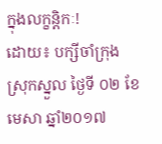ក្នុងលក្ខន្តិកៈ!
ដោយ៖ បក្សីចាំក្រុង
ស្រុកស្នួល ថ្ងៃទី ០២ ខែមេសា ឆ្នាំ២០១៧